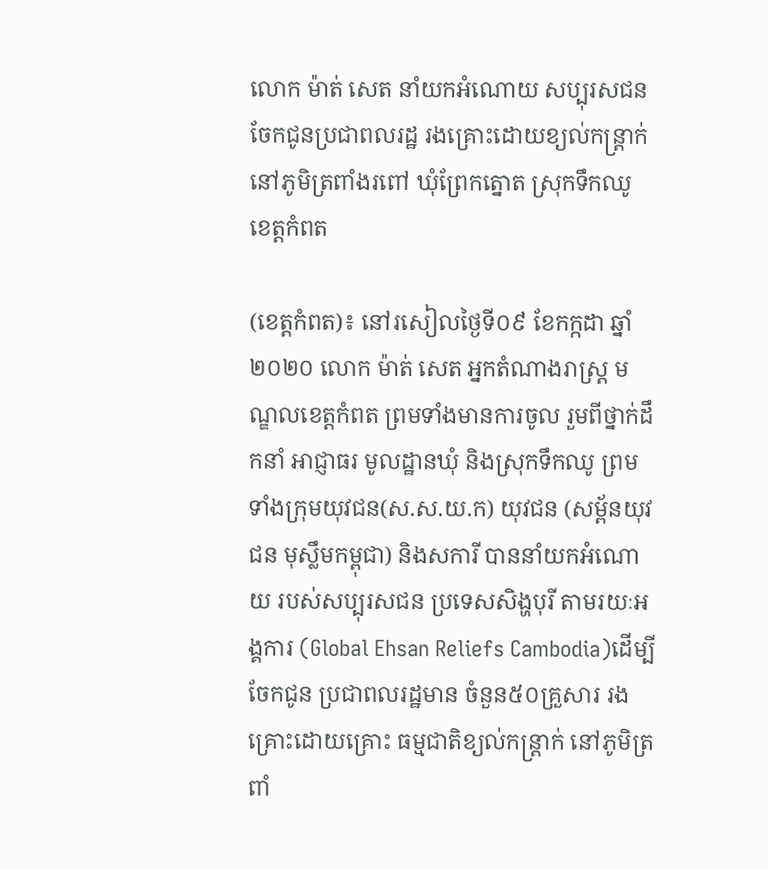លោក ម៉ាត់ សេត នាំយកអំណោយ សប្បុរសជន ចែកជូនប្រជាពលរដ្ឋ រងគ្រោះដោយខ្យល់កន្ត្រាក់ នៅភូមិត្រពាំងរពៅ ឃុំព្រែកត្នោត ស្រុកទឹកឈូ ខេត្តកំពត

(ខេត្តកំពត)៖ នៅរសៀលថ្ងៃទី០៩ ខែកក្កដា ឆ្នាំ២០២០ លោក ម៉ាត់ សេត អ្នកតំណាងរាស្រ្ត មណ្ឌលខេត្តកំពត ព្រមទាំងមានការចូល រួមពីថ្នាក់ដឹកនាំ អាជ្ញាធរ មូលដ្ឋានឃុំ និងស្រុកទឹកឈូ ព្រមទាំងក្រុមយុវជន(ស.ស.យ.ក) យុវជន (សម្ព័នយុវជន មុស្លឹមកម្ពុជា) និងសការី បាននាំយកអំណោយ របស់សប្បុរសជន ប្រទេសសិង្ហបុរី តាមរយៈអង្គការ (Global Ehsan Reliefs Cambodia)ដើម្បីចែកជូន ប្រជាពលរដ្ឋមាន ចំនួន៥០គ្រួសារ រងគ្រោះដោយគ្រោះ ធម្មជាតិខ្យល់កន្ត្រាក់ នៅភូមិត្រពាំ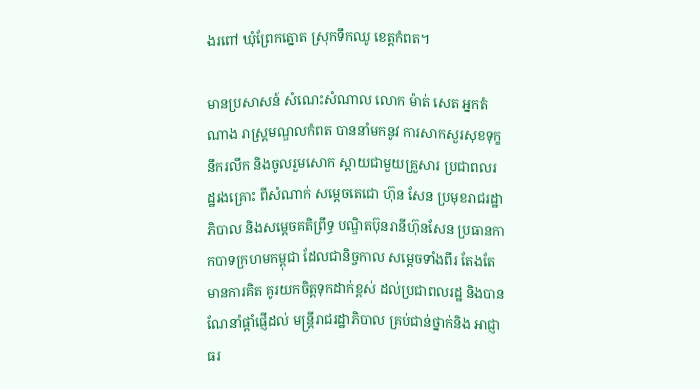ងរពៅ ឃុំព្រែកត្នោត ស្រុកទឹកឈូ ខេត្តកំពត។

មានប្រសាសន៍ សំណេះសំណាល លោក ម៉ាត់ សេត អ្នកតំណាង រាស្ត្រមណ្ឌលកំពត បាននាំមកនូវ ការសាកសួរសុខទុក្ខនឹករលឹក និងចូលរួមសោក ស្តាយជាមួយគ្រួសារ ប្រជាពលរដ្ឋរងគ្រោះ ពីសំណាក់ សម្ដេចតេជោ ហ៊ុន សែន ប្រមុខរាជរដ្ឋាភិបាល និងសម្ដេចគតិព្រឹទ្ធ បណ្ឌិតប៊ុនរានីហ៊ុនសែន ប្រធានកាកបាទក្រហមកម្ពុជា ដែលជានិច្ចកាល សម្ដេចទាំងពីរ តែងតែមានការគិត គូរយកចិត្តទុកដាក់ខ្ពស់ ដល់ប្រជាពលរដ្ឋ និងបានណែនាំផ្ដាំផ្ញើដល់ មន្ត្រីរាជរដ្ឋាភិបាល គ្រប់ជាន់ថ្នាក់និង អាជ្ញាធរ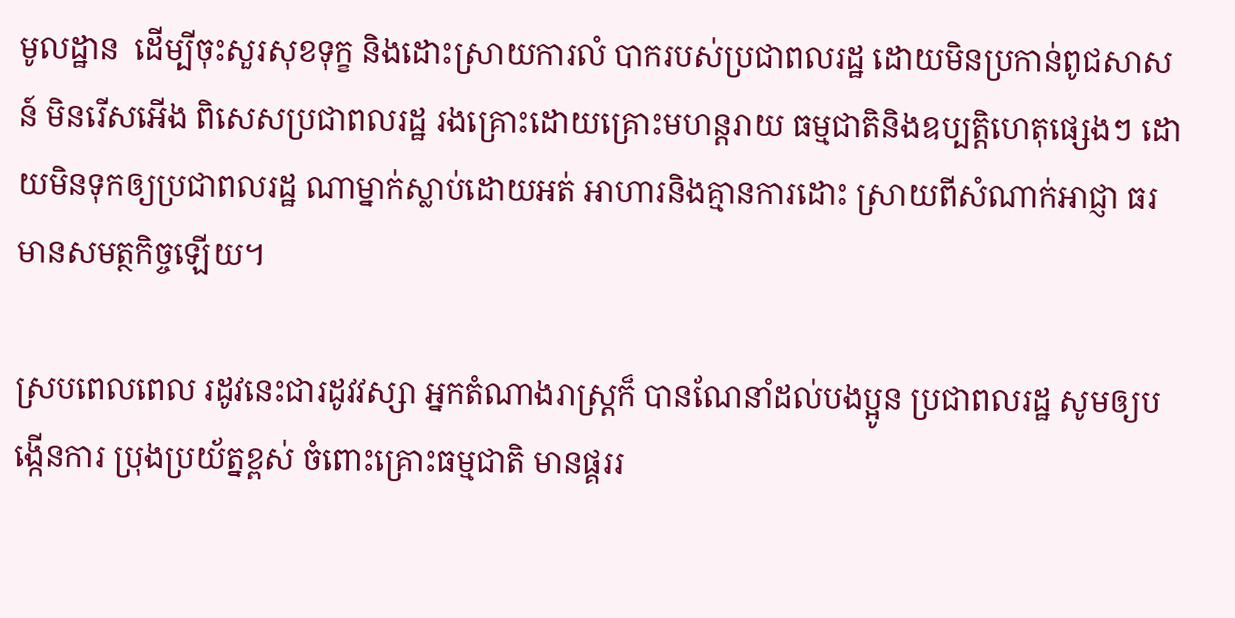មូលដ្ឋាន  ដើម្បីចុះសួរសុខទុក្ខ និងដោះស្រាយការលំ បាករបស់ប្រជាពលរដ្ឋ ដោយមិនប្រកាន់ពូជសាសន៍ មិនរើសអើង ពិសេសប្រជាពលរដ្ឋ រងគ្រោះដោយគ្រោះមហន្តរាយ ធម្មជាតិនិងឧប្បត្តិហេតុផ្សេងៗ ដោយមិនទុកឲ្យប្រជាពលរដ្ឋ ណាម្នាក់ស្លាប់ដោយអត់ អាហារនិងគ្មានការដោះ ស្រាយពីសំណាក់អាជ្ញា ធរមានសមត្ថកិច្ចឡើយ។

ស្របពេលពេល រដូវនេះជារដូវវស្សា អ្នកតំណាងរាស្ត្រក៏ បានណែនាំដល់បងប្អូន ប្រជាពលរដ្ឋ សូមឲ្យបង្កើនការ ប្រុងប្រយ័ត្នខ្ពស់ ចំពោះគ្រោះធម្មជាតិ មានផ្គររ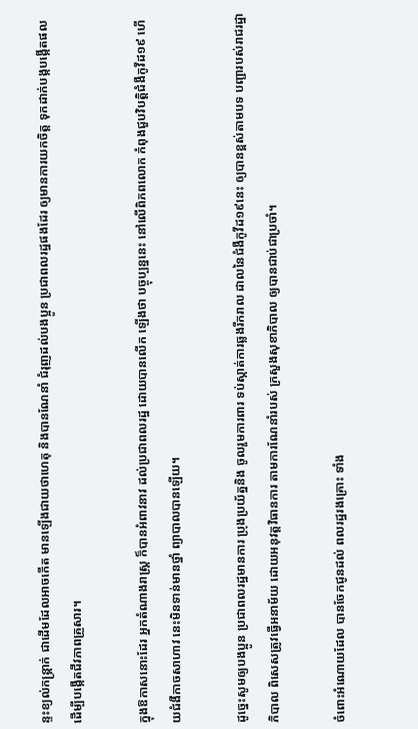ន្ទះខ្យល់កន្ត្រាក់ ជាដើមដែលអាចកើត មានឡើងជាយថាហេតុ និងបានណែនាំ ជំរុញដល់បងប្អូន ប្រជាពលរដ្ឋផងដែរ ឲ្យមានការយកចិត្ត ទុកដាក់បង្កបង្កើតផល ដើម្បីបង្កើតជីវភាពគ្រួសារ។

ក្នុងឱកាសនោះដែរ អ្នកតំណាងរាស្ត្រ ក៏បានអំពាវនាវ ដល់ប្រជាពលរដ្ឋ ដោយបានលើក ឡើងថា បច្ចុប្បន្ននេះ នៅលើពិភពលោក កំពុងជួបវិបត្តិជំងឺកូវីដ១៩ ហើយជំងឺកាចសាហាវ នេះមិនទាន់មានថ្នាំ ព្យាបាលបានឡើយ។

ដូច្នេះសូមឲ្យបងប្អូន ប្រជាពលរដ្ឋមានការ ប្រុងប្រយ័ត្ននិង ចូលរួមការពារ ទប់ស្កាត់ការឆ្លងរីករាល ដាលនៃជំងឺកូវីដ១៩នេះ ឲ្យបានខ្ពស់តាមបទ បញ្ជារបស់រាជរដ្ឋាភិបាល ពិសេសត្រូវធ្វើអនាម័យ ដោយអនុវត្តវិធានការ តាមការណែនាំរបស់ ក្រសួងសុខាភិបាល ឲ្យបានជាប់ជាប្រចាំ។

ចំពោះអំណោយដែល បានចែកជូនដល់ ពលរដ្ឋរងគ្រោះ ទាំង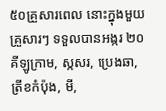៥០គ្រួសារពេល នោះក្នុងមួយគ្រួសារៗ ទទួលបានអង្ករ ២០ គីឡូក្រាម, ស្កសរ, ប្រេងឆា, ត្រីខកំប៉ុង, មី,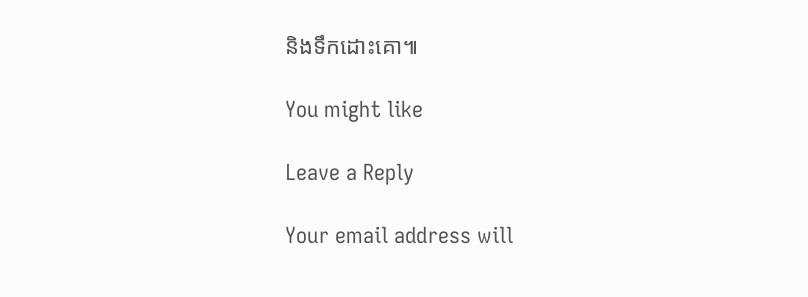និងទឹកដោះគោ៕

You might like

Leave a Reply

Your email address will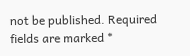not be published. Required fields are marked *